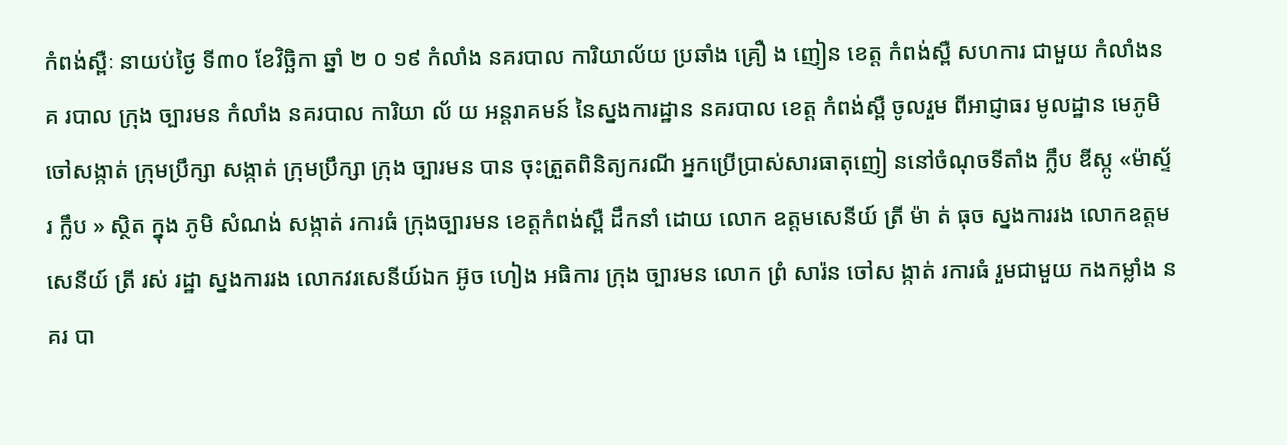កំពង់ស្ពឺៈ នាយប់ថ្ងៃ ទី៣០ ខែវិច្ឆិកា ឆ្នាំ ២ ០ ១៩ កំលាំង នគរបាល ការិយាល័យ ប្រឆាំង គ្រឿ ង ញៀន ខេត្ត កំពង់ស្ពឺ សហការ ជាមួយ កំលាំងន គ របាល ក្រុង ច្បារមន កំលាំង នគរបាល ការិយា ល័ យ អន្ដរាគមន៍ នៃស្នងការដ្ឋាន នគរបាល ខេត្ត កំពង់ស្ពឺ ចូលរួម ពីអាជ្ញាធរ មូលដ្ឋាន មេភូមិ ចៅសង្កាត់ ក្រុមប្រឹក្សា សង្កាត់ ក្រុមប្រឹក្សា ក្រុង ច្បារមន បាន ចុះត្រួតពិនិត្យករណី អ្នកប្រេីប្រាស់សារធាតុញៀ ននៅចំណុចទីតាំង ក្លឹប ឌីស្កូ «ម៉ាស្ទ័រ ក្លឹប » ស្ថិត ក្នុង ភូមិ សំណង់ សង្កាត់ រការធំ ក្រុងច្បារមន ខេត្តកំពង់ស្ពឺ ដឹកនាំ ដោយ លោក ឧត្ដមសេនីយ៍ ត្រី ម៉ា ត់ ធុច ស្នងការរង លោកឧត្តមសេនីយ៍ ត្រី រស់ រដ្ឋា ស្នងការរង លោកវរសេនីយ៍ឯក អ៊ូច ហៀង អធិការ ក្រុង ច្បារមន លោក ព្រំ សារ៉ន ចៅស ង្កាត់ រការធំ រួមជាមួយ កងកម្លាំង នគរ បា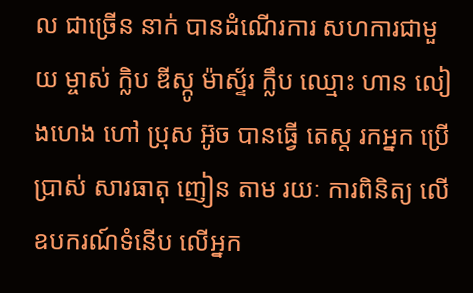ល ជាច្រើន នាក់ បានដំណេីរការ សហការជាមួ យ ម្ចាស់ ក្លិប ឌីស្កូ ម៉ាស្ទ័រ ក្លឹប ឈ្មោះ ហាន លៀងហេង ហៅ ប្រុស អ៊ូច បានធ្វើ តេស្ដ រកអ្នក ប្រេីប្រាស់ សារធាតុ ញៀន តាម រយៈ ការពិនិត្យ លេីឧបករណ៍ទំនេីប លេីអ្នក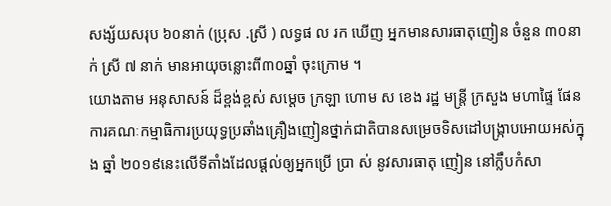សង្ស័យសរុប ៦០នាក់ (ប្រុស .ស្រី ) លទ្ធផ ល រក ឃេីញ អ្នកមានសារធាតុញៀន ចំនួន ៣០នា ក់ ស្រី ៧ នាក់ មានអាយុចន្លោះពី៣០ឆ្នាំ ចុះក្រោម ។
យោងតាម អនុសាសន៍ ដ៏ខ្ពង់ខ្ពស់ សម្ដេច ក្រឡា ហោម ស ខេង រដ្ឋ មន្ត្រី ក្រសួង មហាផ្ទៃ ផែនការគណៈកម្មាធិការប្រយុទ្ធប្រឆាំងគ្រឿងញៀនថ្នាក់ជាតិបានសម្រេចទិសដៅបង្រ្កាបអោយអស់ក្នុង ឆ្នាំ ២០១៩នេះលេីទីតាំងដែលផ្ដល់ឲ្យអ្នកប្រេី ប្រា ស់ នូវសារធាតុ ញៀន នៅក្លឹបកំសា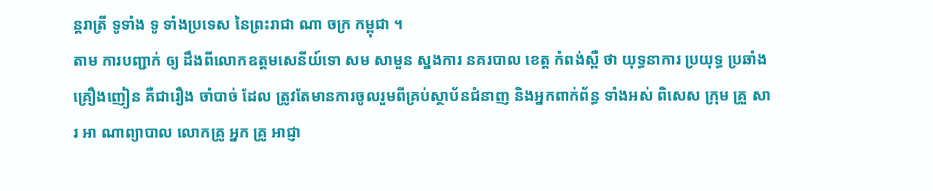ន្ដរាត្រី ទូទាំង ទូ ទាំងប្រទេស នៃព្រះរាជា ណា ចក្រ កម្ពុជា ។
តាម ការបញ្ជាក់ ឲ្យ ដឹងពីលោកឧត្ដមសេនីយ៍ទោ សម សាមួន ស្នងការ នគរបាល ខេត្ត កំពង់ស្ពឺ ថា យុទ្ធនាការ ប្រយុទ្ធ ប្រឆាំង គ្រឿងញៀន គឺជារឿង ចាំបាច់ ដែល ត្រូវតែមានការចូលរួមពីគ្រប់ស្ថាប័នជំនាញ និងអ្នកពាក់ព័ន្ធ ទាំងអស់ ពិសេស ក្រុម គ្រួ សារ អា ណាព្យាបាល លោកគ្រូ អ្នក គ្រូ អាជ្ញា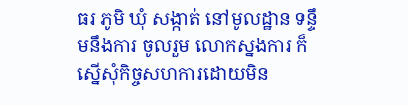ធរ ភូមិ ឃុំ សង្កាត់ នៅមូលដ្ឋាន ទន្ទឹមនឹងការ ចូលរួម លោកស្នងការ ក៏ស្នេីសុំកិច្ចសហការដោយមិន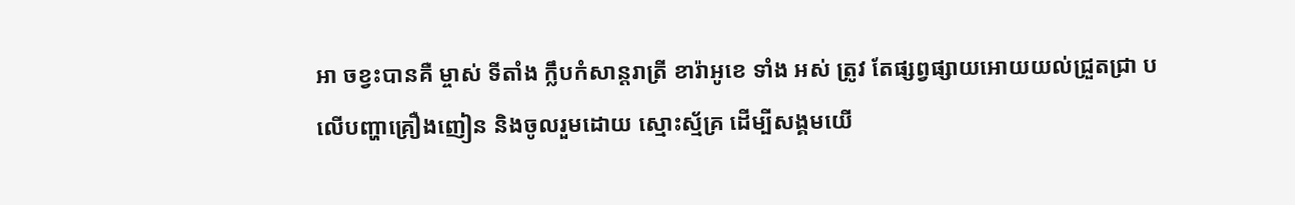អា ចខ្វះបានគឺ ម្ចាស់ ទីតាំង ក្លឹបកំសាន្ដរាត្រី ខារ៉ាអូខេ ទាំង អស់ ត្រូវ តែផ្សព្វផ្សាយអោយយល់ជ្រួតជ្រា ប លេីបញ្ហាគ្រឿងញៀន និងចូលរួមដោយ ស្មោះស័្មគ្រ ដេីម្បីសង្គមយេី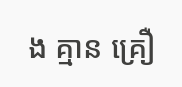ង គ្មាន គ្រឿ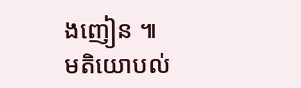ងញៀន ៕
មតិយោបល់